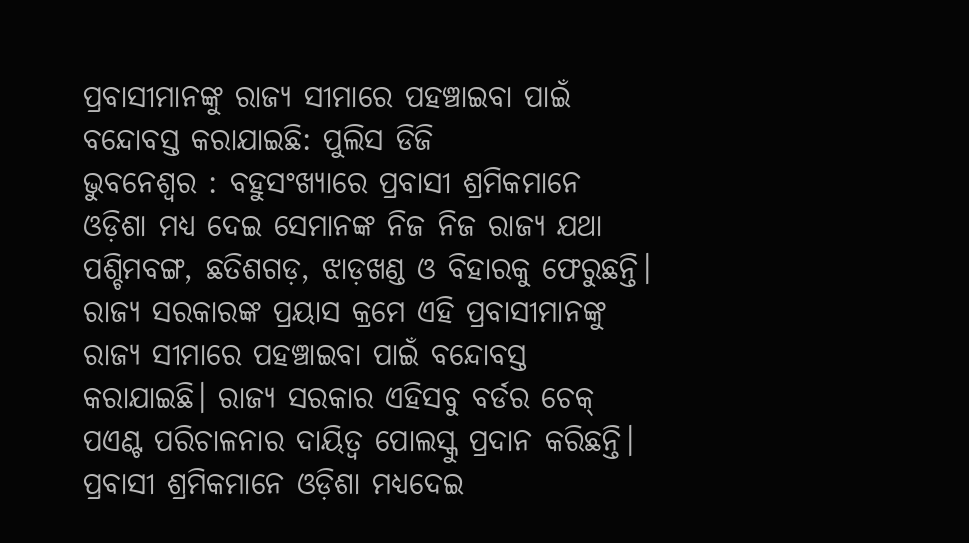ପ୍ରବାସୀମାନଙ୍କୁ ରାଜ୍ୟ ସୀମାରେ ପହଞ୍ଚାଇବା ପାଇଁ ବନ୍ଦୋବସ୍ତ କରାଯାଇଛି: ପୁଲିସ ଡିଜି
ଭୁବନେଶ୍ୱର : ବହୁସଂଖ୍ୟାରେ ପ୍ରବାସୀ ଶ୍ରମିକମାନେ ଓଡ଼ିଶା ମଧ୍ୟ ଦେଇ ସେମାନଙ୍କ ନିଜ ନିଜ ରାଜ୍ୟ ଯଥା ପଶ୍ଚିମବଙ୍ଗ, ଛତିଶଗଡ଼, ଝାଡ଼ଖଣ୍ଡ ଓ ବିହାରକୁ ଫେରୁଛନ୍ତି। ରାଜ୍ୟ ସରକାରଙ୍କ ପ୍ରୟାସ କ୍ରମେ ଏହି ପ୍ରବାସୀମାନଙ୍କୁ ରାଜ୍ୟ ସୀମାରେ ପହଞ୍ଚାଇବା ପାଇଁ ବନ୍ଦୋବସ୍ତ କରାଯାଇଛି। ରାଜ୍ୟ ସରକାର ଏହିସବୁ ବର୍ଡର ଚେକ୍ ପଏଣ୍ଟ ପରିଚାଳନାର ଦାୟିତ୍ୱ ପୋଲସ୍କୁ ପ୍ରଦାନ କରିଛନ୍ତି। ପ୍ରବାସୀ ଶ୍ରମିକମାନେ ଓଡ଼ିଶା ମଧ୍ୟଦେଇ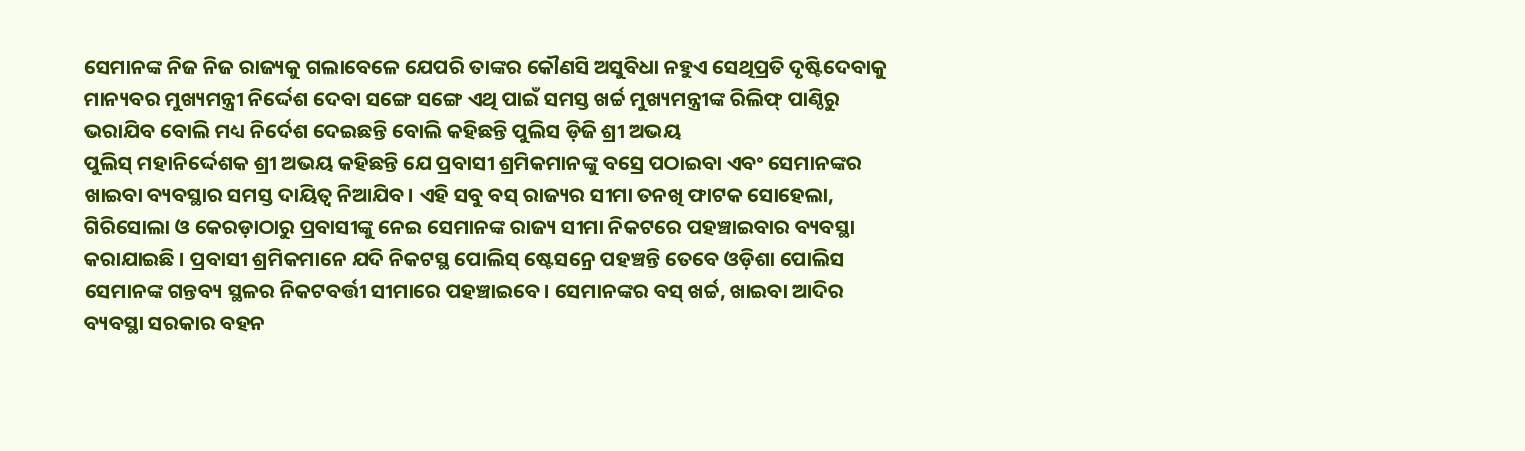ସେମାନଙ୍କ ନିଜ ନିଜ ରାଜ୍ୟକୁ ଗଲାବେଳେ ଯେପରି ତାଙ୍କର କୌଣସି ଅସୁବିଧା ନହୁଏ ସେଥିପ୍ରତି ଦୃଷ୍ଟିଦେବାକୁ ମାନ୍ୟବର ମୁଖ୍ୟମନ୍ତ୍ରୀ ନିର୍ଦ୍ଦେଶ ଦେବା ସଙ୍ଗେ ସଙ୍ଗେ ଏଥି ପାଇଁ ସମସ୍ତ ଖର୍ଚ୍ଚ ମୁଖ୍ୟମନ୍ତ୍ରୀଙ୍କ ରିଲିଫ୍ ପାଣ୍ଠିରୁ ଭରାଯିବ ବୋଲି ମଧ୍ୟ ନିର୍ଦେଶ ଦେଇଛନ୍ତି ବୋଲି କହିଛନ୍ତି ପୁଲିସ ଡ଼ିଜି ଶ୍ରୀ ଅଭୟ
ପୁଲିସ୍ ମହାନିର୍ଦ୍ଦେଶକ ଶ୍ରୀ ଅଭୟ କହିଛନ୍ତି ଯେ ପ୍ରବାସୀ ଶ୍ରମିକମାନଙ୍କୁ ବସ୍ରେ ପଠାଇବା ଏବଂ ସେମାନଙ୍କର ଖାଇବା ବ୍ୟବସ୍ଥାର ସମସ୍ତ ଦାୟିତ୍ୱ ନିଆଯିବ। ଏହି ସବୁ ବସ୍ ରାଜ୍ୟର ସୀମା ତନଖି ଫାଟକ ସୋହେଲା, ଗିରିସୋଲା ଓ କେରଡ଼ାଠାରୁ ପ୍ରବାସୀଙ୍କୁ ନେଇ ସେମାନଙ୍କ ରାଜ୍ୟ ସୀମା ନିକଟରେ ପହଞ୍ଚାଇବାର ବ୍ୟବସ୍ଥା କରାଯାଇଛି । ପ୍ରବାସୀ ଶ୍ରମିକମାନେ ଯଦି ନିକଟସ୍ଥ ପୋଲିସ୍ ଷ୍ଟେସନ୍ରେ ପହଞ୍ଚନ୍ତି ତେବେ ଓଡ଼ିଶା ପୋଲିସ ସେମାନଙ୍କ ଗନ୍ତବ୍ୟ ସ୍ଥଳର ନିକଟବର୍ତ୍ତୀ ସୀମାରେ ପହଞ୍ଚାଇବେ। ସେମାନଙ୍କର ବସ୍ ଖର୍ଚ୍ଚ, ଖାଇବା ଆଦିର ବ୍ୟବସ୍ଥା ସରକାର ବହନ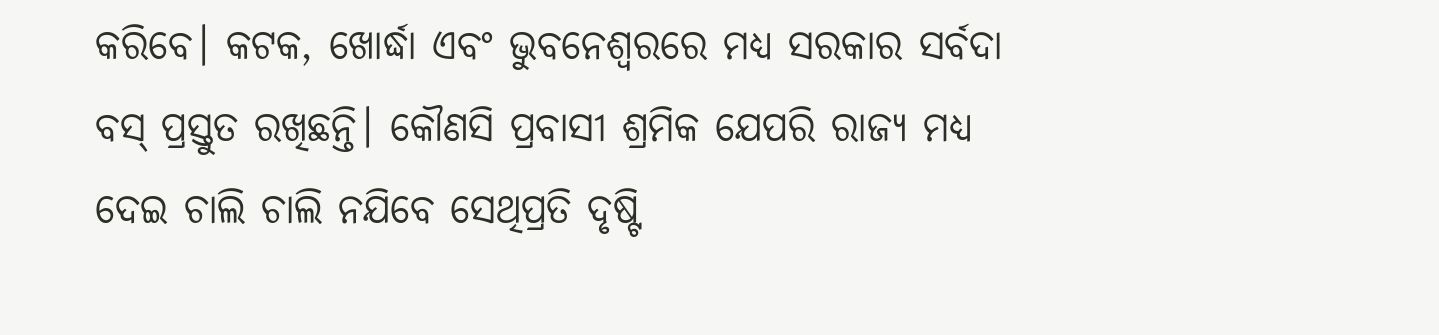କରିବେ। କଟକ, ଖୋର୍ଦ୍ଧା ଏବଂ ଭୁବନେଶ୍ୱରରେ ମଧ୍ୟ ସରକାର ସର୍ବଦା ବସ୍ ପ୍ରସ୍ତୁତ ରଖିଛନ୍ତି। କୌଣସି ପ୍ରବାସୀ ଶ୍ରମିକ ଯେପରି ରାଜ୍ୟ ମଧ୍ୟ ଦେଇ ଚାଲି ଚାଲି ନଯିବେ ସେଥିପ୍ରତି ଦୃଷ୍ଟି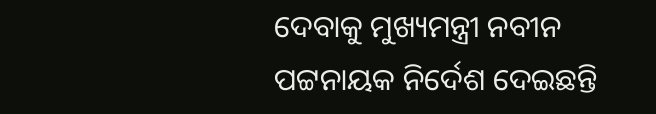ଦେବାକୁ ମୁଖ୍ୟମନ୍ତ୍ରୀ ନବୀନ ପଟ୍ଟନାୟକ ନିର୍ଦେଶ ଦେଇଛନ୍ତି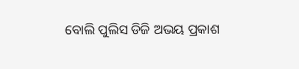ବୋଲି ପୁଲିସ ଡିଜି ଅଭୟ ପ୍ରକାଶ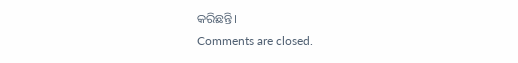କରିଛନ୍ତି।
Comments are closed.